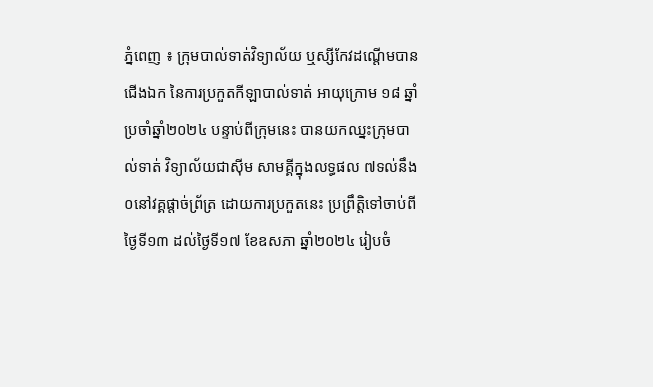ភ្នំពេញ ៖ ក្រុមបាល់ទាត់វិទ្យាល័យ ឬស្សីកែវដណ្តើមបានជើងឯក នៃការប្រកួតកីឡាបាល់ទាត់ អាយុក្រោម ១៨ ឆ្នាំ ប្រចាំឆ្នាំ២០២៤ បន្ទាប់ពីក្រុមនេះ បានយកឈ្នះក្រុមបាល់ទាត់ វិទ្យាល័យជាស៊ីម សាមគ្គីក្នុងលទ្ធផល ៧ទល់នឹង០នៅវគ្គផ្តាច់ព្រ័ត្រ ដោយការប្រកួតនេះ ប្រព្រឹត្តិទៅចាប់ពីថ្ងៃទី១៣ ដល់ថ្ងៃទី១៧ ខែឧសភា ឆ្នាំ២០២៤ រៀបចំ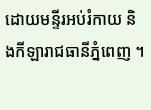ដោយមន្ទីរអប់រំកាយ និងកីឡារាជធានីភ្នំពេញ ។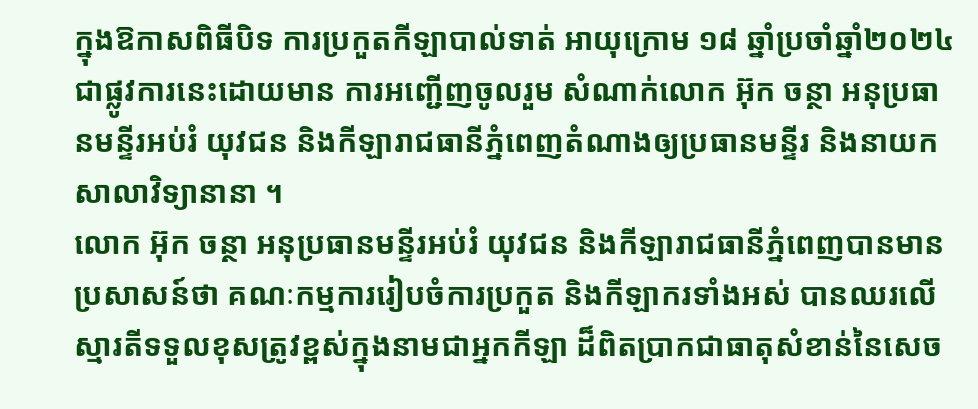ក្នុងឱកាសពិធីបិទ ការប្រកួតកីឡាបាល់ទាត់ អាយុក្រោម ១៨ ឆ្នាំប្រចាំឆ្នាំ២០២៤ ជាផ្លូវការនេះដោយមាន ការអញ្ជើញចូលរួម សំណាក់លោក អ៊ុក ចន្ថា អនុប្រធានមន្ទីរអប់រំ យុវជន និងកីឡារាជធានីភ្នំពេញតំណាងឲ្យប្រធានមន្ទីរ និងនាយកសាលាវិទ្យានានា ។
លោក អ៊ុក ចន្ថា អនុប្រធានមន្ទីរអប់រំ យុវជន និងកីឡារាជធានីភ្នំពេញបានមានប្រសាសន៍ថា គណៈកម្មការរៀបចំការប្រកួត និងកីឡាករទាំងអស់ បានឈរលើស្មារតីទទួលខុសត្រូវខ្ពស់ក្នុងនាមជាអ្នកកីឡា ដ៏ពិតប្រាកជាធាតុសំខាន់នៃសេច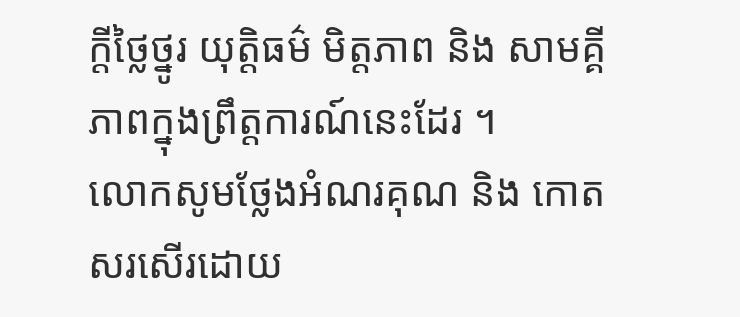ក្តីថ្លៃថ្នូរ យុត្តិធម៌ មិត្តភាព និង សាមគ្គីភាពក្នុងព្រឹត្តការណ៍នេះដែរ ។
លោកសូមថ្លែងអំណរគុណ និង កោតសរសើរដោយ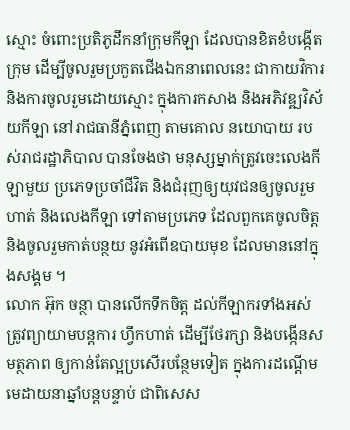ស្មោះ ចំពោះប្រតិភូដឹកនាំក្រុមកីឡា ដែលបានខិតខំបង្កើតក្រុម ដើម្បីចូលរួមប្រកួតជើងឯកនាពេលនេះ ជាកាយវិការនិងការចូលរួមដោយស្មោះ ក្នុងការកសាង និងអភិវឌ្ឍវិស័យកីឡា នៅរាជធានីភ្នំពេញ តាមគោល នយោបាយ របស់រាជរដ្ឋាភិបាល បានចែងថា មនុស្សម្នាក់ត្រូវចេះលេងកីឡាមួយ ប្រភេទប្រចាំជីវិត និងជំរុញឲ្យយុវជនឲ្យចូលរួមហាត់ និងលេងកីឡា ទៅតាមប្រភេទ ដែលពួកគេចូលចិត្ត និងចូលរួមកាត់បន្ថយ នូវអំពើឧបាយមុខ ដែលមាននៅក្នុងសង្គម ។
លោក អ៊ុក ចន្ថា បានលើកទឹកចិត្ត ដល់កីឡាករទាំងអស់ ត្រូវព្យាយាមបន្តការ ហ្វឹកហាត់ ដើម្បីថែរក្សា និងបង្កើនសមត្ថភាព ឲ្យកាន់តែល្អប្រសើរបន្ថែមទៀត ក្នុងការដណ្តើមមេដាយនាឆ្នាំបន្តបន្ទាប់ ជាពិសេស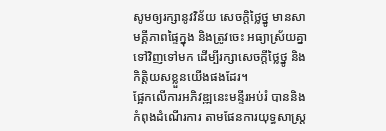សូមឲ្យរក្សានូវវិន័យ សេចក្តិថ្លៃថ្នូ មានសាមគ្គីភាពផ្ទៃក្នុង និងត្រូវចេះ អធ្យាស្រ័យគ្នាទៅវិញទៅមក ដើម្បីរក្សាសេចក្តីថ្លៃថ្នូ និងកិត្តិយសខ្លួនយើងផងដែរ។
ផ្អែកលើការអភិវឌ្ឍនេះមន្ទីរអប់រំ បាននិងកំពុងដំណើរការ តាមផែនការយុទ្ធសាស្ត្រ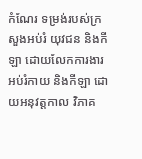កំណែរ ទម្រង់របស់ក្រសួងអប់រំ យុវជន និងកីឡា ដោយលែកការងារអប់រំកាយ និងកីឡា ដោយអនុវត្តកាល វិភាគ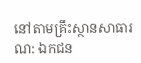នៅតាមគ្រឹះស្ថានសាធារណ: ឯកជន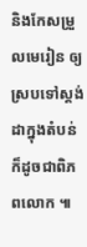និងកែសម្រួលមេរៀន ឲ្យស្របទៅស្តង់ដាក្នុងតំបន់ ក៏ដូចជាពិភពលោក ៕